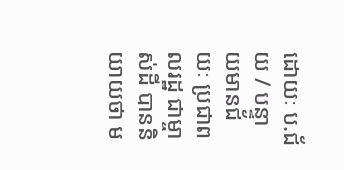ដោយៈ ប.ជ័យ / បន្ទាយមានជ័យៈ ប្រជាពលរដ្ឋ ជាម្ចាស់ដី បាននិយាយថា ម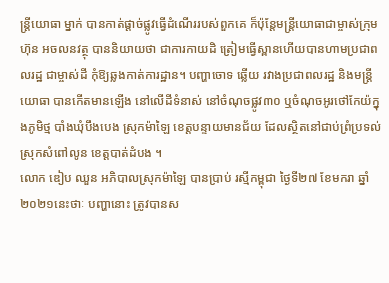ន្ត្រីយោធា ម្នាក់ បានកាត់ផ្តាច់ផ្លូវធ្វើដំណើររបស់ពួកគេ ក៏ប៉ុន្តែមន្ត្រីយោធាជាម្ចាស់ក្រុមហ៊ុន អចលនវត្ថុ បាននិយាយថា ជាការកាយដិ ត្រៀមធ្វើស្ពានហើយបានហាមប្រជាពលរដ្ឋ ជាម្ចាស់ដី កុំឱ្យឆ្លងកាត់ការដ្ឋាន។ បញ្ហាចោទ ឆ្លើយ រវាងប្រជាពលរដ្ឋ និងមន្ត្រីយោធា បានកើតមានឡើង នៅលើដីទំនាស់ នៅចំណុចផ្លូវ៣០ ឬចំណុចអូរថៅកែយ៉ក្នុងភូមិថ្ម បាំងឃុំបឹងបេង ស្រុកម៉ាឡៃ ខេត្តបន្ទាយមានជ័យ ដែលស្ថិតនៅជាប់ព្រំប្រទល់ ស្រុកសំពៅលូន ខេត្តបាត់ដំបង ។
លោក ឌៀប ឈួន អភិបាលស្រុកម៉ាឡៃ បានប្រាប់ រស្មីកម្ពុជា ថ្ងៃទី២៧ ខែមករា ឆ្នាំ២០២១នេះថាៈ បញ្ហានោះ ត្រូវបានស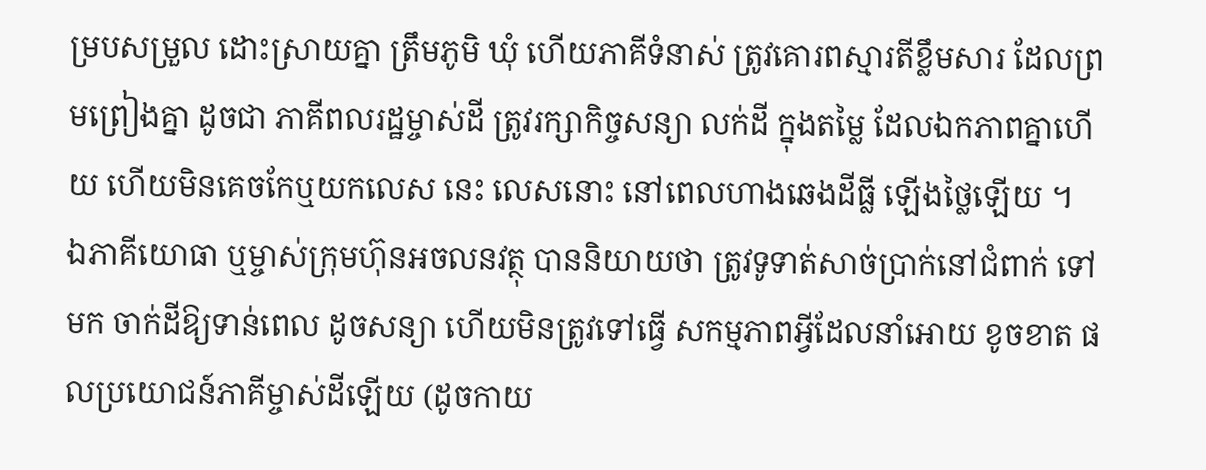ម្របសម្រួល ដោះស្រាយគ្នា ត្រឹមភូមិ ឃុំ ហើយភាគីទំនាស់ ត្រូវគោរពស្មារតីខ្លឹមសារ ដែលព្រមព្រៀងគ្នា ដូចជា ភាគីពលរដ្ឋម្ចាស់ដី ត្រូវរក្សាកិច្ចសន្យា លក់ដី ក្នុងតម្លៃ ដែលឯកភាពគ្នាហើយ ហើយមិនគេចកែឬយកលេស នេះ លេសនោះ នៅពេលហាងឆេងដីធ្លី ឡើងថ្លៃឡើយ ។
ឯភាគីយោធា ឬម្ចាស់ក្រុមហ៊ុនអចលនវត្ថុ បាននិយាយថា ត្រូវទូទាត់សាច់ប្រាក់នៅជំពាក់ ទៅមក ចាក់ដីឱ្យទាន់ពេល ដូចសន្យា ហើយមិនត្រូវទៅធ្វើ សកម្មភាពអ្វីដែលនាំអោយ ខូចខាត ផលប្រយោជន៍ភាគីម្ចាស់ដីឡើយ (ដូចកាយ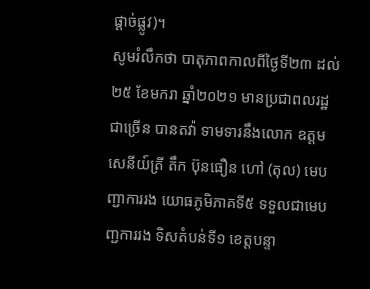ផ្តាច់ផ្លូវ)។
សូមរំលឹកថា បាតុភាពកាលពីថ្ងៃទី២៣ ដល់ ២៥ ខែមករា ឆ្នាំ២០២១ មានប្រជាពលរដ្ឋ ជាច្រើន បានតវ៉ា ទាមទារនឹងលោក ឧត្តមសេនីយ៍ត្រី តឹក ប៊ុនធឿន ហៅ (តុល) មេបញ្ជាការរង យោធភូមិភាគទី៥ ទទួលជាមេបញ្ជការរង ទិសតំបន់ទី១ ខេត្តបន្ទា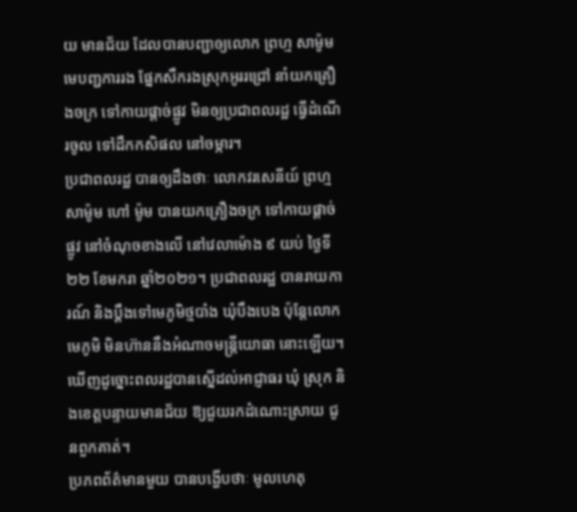យ មានជ័យ ដែលបានបញ្ជាឲ្យលោក ព្រហ្ម សាម៉ូម មេបញ្ជការរង ផ្នែកសឹករងស្រុកអូររជ្រៅ នាំយកគ្រឿងចក្រ ទៅកាយផ្តាច់ផ្លូវ មិនឲ្យប្រជាពលរដ្ឋ ធ្វើដំណើរចូល ទៅដឹកកសិផល នៅចម្ការ។
ប្រជាពលរដ្ឋ បានឲ្យដឹងថាៈ លោកវរសេនីយ៍ ព្រហ្ម សាម៉ូម ហៅ ម៉ូម បានយកគ្រឿងចក្រ ទៅកាយផ្តាច់ផ្លូវ នៅចំណុចខាងលើ នៅវេលាម៉ោង ៩ យប់ ថ្ងៃទី២២ ខែមករា ឆ្នាំ២០២១។ ប្រជាពលរដ្ឋ បានរាយការណ៍ និងប្តឹងទៅមេភូមិថ្មបាំង ឃុំបឹងបេង ប៉ុន្តែលោកមេភូមិ មិនហ៊ាននឹងអំណាចមន្ត្រីយោធា នោះឡើយ។ ឃើញដូច្នោះពលរដ្ឋបានស្នើដល់អាជ្ញាធរ ឃុំ ស្រុក និងខេត្តបន្ទាយមានជ័យ ឱ្យជួយរកដំណោះស្រាយ ជូនពួកគាត់។
ប្រភពព័ត៌មានមួយ បានបង្ហើបថាៈ មូលហេតុ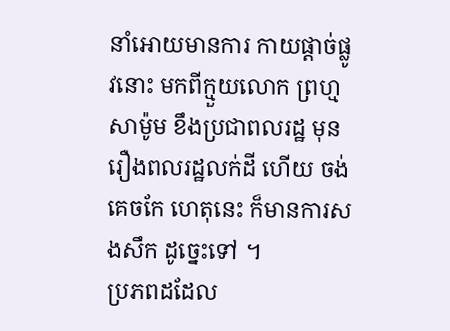នាំអោយមានការ កាយផ្តាច់ផ្លូវនោះ មកពីក្មួយលោក ព្រហ្ម សាម៉ូម ខឹងប្រជាពលរដ្ឋ មុនរឿងពលរដ្ឋលក់ដី ហើយ ចង់គេចកែ ហេតុនេះ ក៏មានការសងសឹក ដូច្នេះទៅ ។
ប្រភពដដែល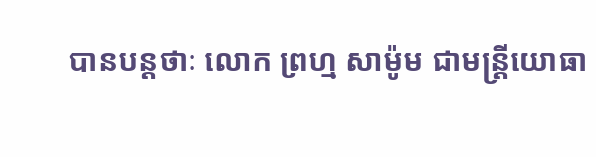បានបន្តថាៈ លោក ព្រហ្ម សាម៉ូម ជាមន្ត្រីយោធា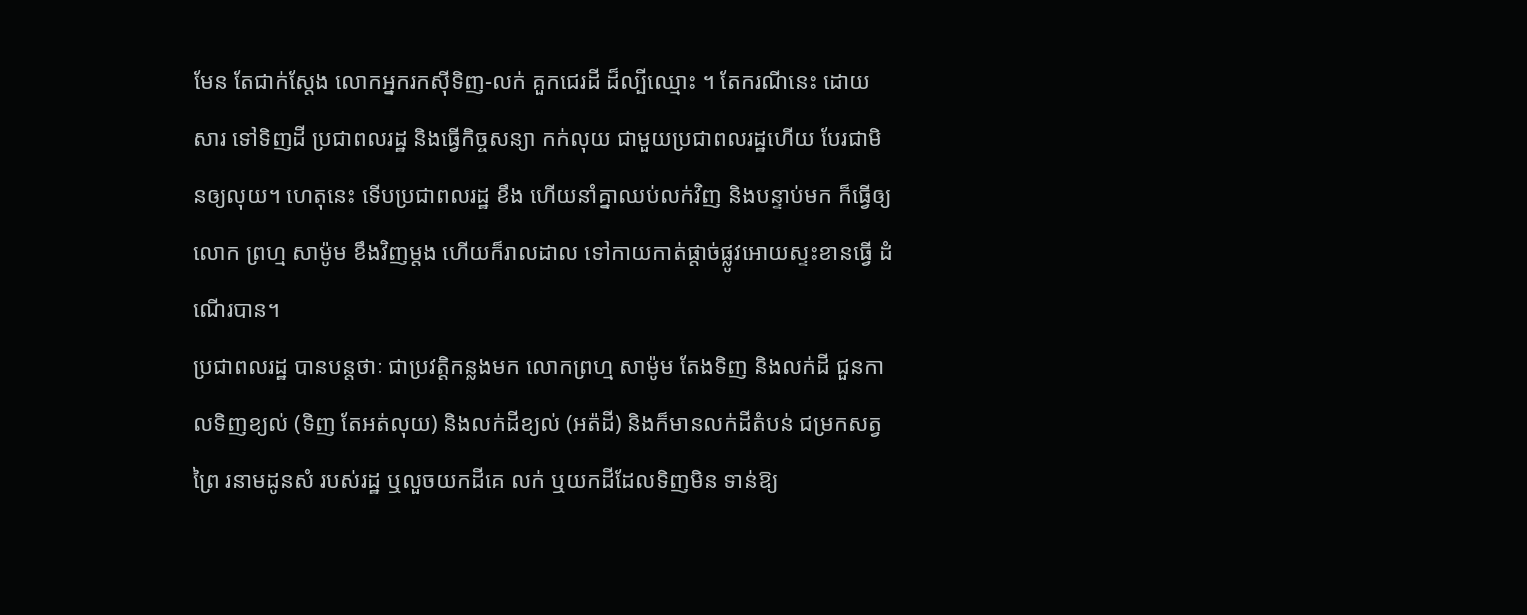មែន តែជាក់ស្តែង លោកអ្នករកស៊ីទិញ-លក់ គួកជេរដី ដ៏ល្បីឈ្មោះ ។ តែករណីនេះ ដោយសារ ទៅទិញដី ប្រជាពលរដ្ឋ និងធ្វើកិច្ចសន្យា កក់លុយ ជាមួយប្រជាពលរដ្ឋហើយ បែរជាមិនឲ្យលុយ។ ហេតុនេះ ទើបប្រជាពលរដ្ឋ ខឹង ហើយនាំគ្នាឈប់លក់វិញ និងបន្ទាប់មក ក៏ធ្វើឲ្យលោក ព្រហ្ម សាម៉ូម ខឹងវិញម្តង ហើយក៏រាលដាល ទៅកាយកាត់ផ្តាច់ផ្លូវអោយស្ទះខានធ្វើ ដំណើរបាន។
ប្រជាពលរដ្ឋ បានបន្តថាៈ ជាប្រវត្តិកន្លងមក លោកព្រហ្ម សាម៉ូម តែងទិញ និងលក់ដី ជួនកាលទិញខ្យល់ (ទិញ តែអត់លុយ) និងលក់ដីខ្យល់ (អត៉ដី) និងក៏មានលក់ដីតំបន់ ជម្រកសត្វព្រៃ រនាមដូនសំ របស់រដ្ឋ ឬលួចយកដីគេ លក់ ឬយកដីដែលទិញមិន ទាន់ឱ្យ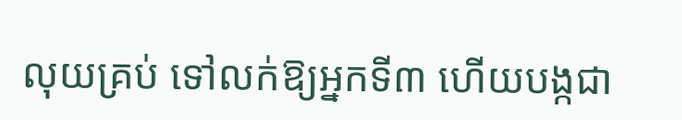លុយគ្រប់ ទៅលក់ឱ្យអ្នកទី៣ ហើយបង្កជា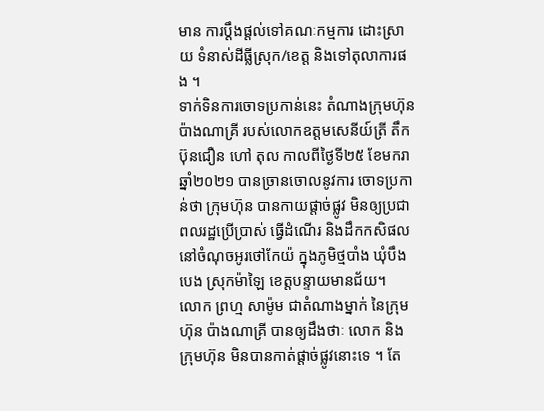មាន ការប្តឹងផ្តល់ទៅគណៈកម្មការ ដោះស្រាយ ទំនាស់ដីធ្លីស្រុក/ខេត្ត និងទៅតុលាការផង ។
ទាក់ទិនការចោទប្រកាន់នេះ តំណាងក្រុមហ៊ុន ប៉ាងណាគ្រី របស់លោកឧត្តមសេនីយ៍ត្រី តឹក ប៊ុនជឿន ហៅ តុល កាលពីថ្ងៃទី២៥ ខែមករា ឆ្នាំ២០២១ បានច្រានចោលនូវការ ចោទប្រកាន់ថា ក្រុមហ៊ុន បានកាយផ្តាច់ផ្លូវ មិនឲ្យប្រជាពលរដ្ឋប្រើប្រាស់ ធ្វើដំណើរ និងដឹកកសិផល នៅចំណុចអូរថៅកែយ៉ ក្នុងភូមិថ្មបាំង ឃុំបឹងបេង ស្រុកម៉ាឡៃ ខេត្តបន្ទាយមានជ័យ។
លោក ព្រហ្ម សាម៉ូម ជាតំណាងម្នាក់ នៃក្រុមហ៊ុន ប៉ាងណាគ្រី បានឲ្យដឹងថាៈ លោក និងក្រុមហ៊ុន មិនបានកាត់ផ្តាច់ផ្លូវនោះទេ ។ តែ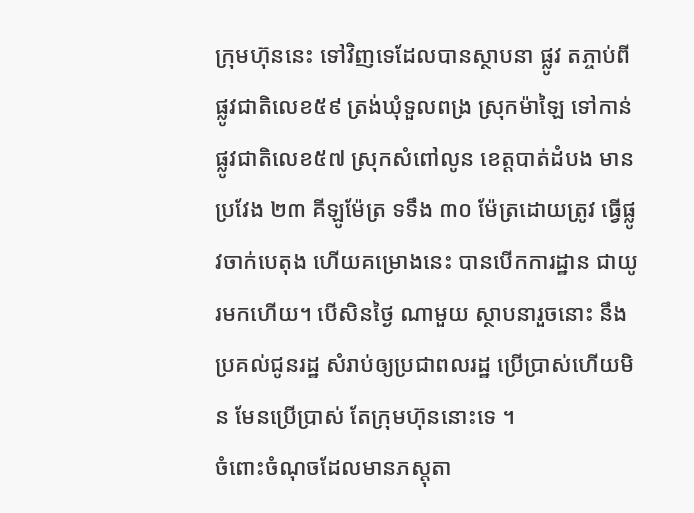ក្រុមហ៊ុននេះ ទៅវិញទេដែលបានស្ថាបនា ផ្លូវ តភ្ចាប់ពីផ្លូវជាតិលេខ៥៩ ត្រង់ឃុំទួលពង្រ ស្រុកម៉ាឡៃ ទៅកាន់ផ្លូវជាតិលេខ៥៧ ស្រុកសំពៅលូន ខេត្តបាត់ដំបង មានប្រវែង ២៣ គីឡូម៉ែត្រ ទទឹង ៣០ ម៉ែត្រដោយត្រូវ ធ្វើផ្លូវចាក់បេតុង ហើយគម្រោងនេះ បានបើកការដ្ឋាន ជាយូរមកហើយ។ បើសិនថ្ងៃ ណាមួយ ស្ថាបនារួចនោះ នឹងប្រគល់ជូនរដ្ឋ សំរាប់ឲ្យប្រជាពលរដ្ឋ ប្រើប្រាស់ហើយមិន មែនប្រើប្រាស់ តែក្រុមហ៊ុននោះទេ ។
ចំពោះចំណុចដែលមានភស្តុតា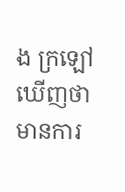ង ក្រឡៅឃើញថា មានការ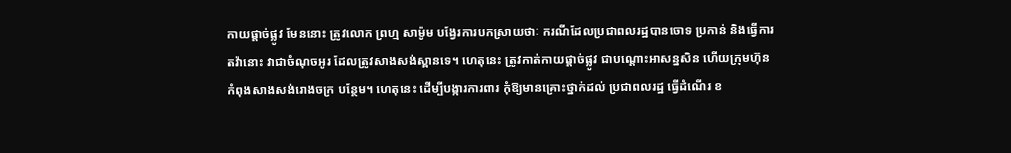កាយផ្តាច់ផ្លូវ មែននោះ ត្រូវលោក ព្រហ្ម សាម៉ូម បង្វែរការបកស្រាយថាៈ ករណីដែលប្រជាពលរដ្ឋបានចោទ ប្រកាន់ និងធ្វើការតវ៉ានោះ វាជាចំណុចអូរ ដែលត្រូវសាងសង់ស្ពានទេ។ ហេតុនេះ ត្រូវកាត់កាយផ្តាច់ផ្លូវ ជាបណ្តោះអាសន្នសិន ហើយក្រុមហ៊ុន កំពុងសាងសង់រោងចក្រ បន្ថែម។ ហេតុនេះ ដើម្បីបង្ការការពារ កុំឱ្យមានគ្រោះថ្នាក់ដល់ ប្រជាពលរដ្ឋ ធ្វើដំណើរ ខ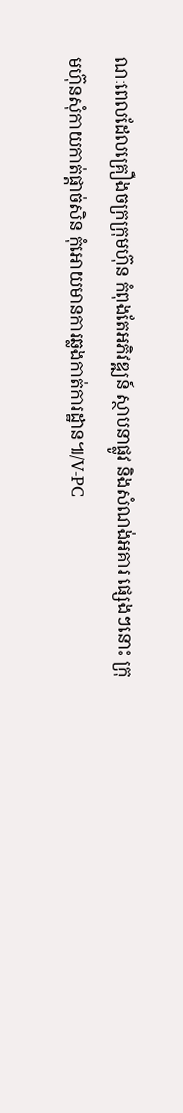ណៈពេលដែលគ្រឿងចក្រក្រុមហ៊ុន កំពុងតែអភិវឌ្ឍន៍ ស្ថាបនាផ្លូវ និងសំណង់អគារ ផ្សេងៗនោះ ក្រុមហ៊ុនសុំកាយកាត់ផ្តាច់សិន កុំអោយមានការឆ្លងកាត់ការដ្ឋាន៕/V-PC